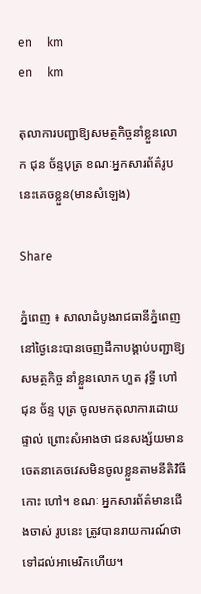en     km
en     km

តុលាការបញ្ជាឱ្យសមត្ថកិច្ចនាំខ្លួនលោក ជុន ច័ន្ទបុត្រ ខណៈអ្នកសារព័ត៌រូបនេះគេចខ្លួន(មានសំឡេង)

Share

ភ្នំពេញ ៖ សាលាដំបូងរាជធានីភ្នំពេញ នៅថ្ងៃនេះបានចេញដីកាបង្គាប់បញ្ជាឱ្យសមត្ថកិច្ច នាំខ្លួនលោក ហួត វុទ្ធី ហៅ ជុន ច័ន្ទ បុត្រ ចូលមកតុលាការដោយផ្ទាល់ ព្រោះសំអាងថា ជនសង្ស័យមានចេតនាគេចវេសមិនចូលខ្លួនតាមនីតិវិធី កោះ ហៅ។ ខណៈ អ្នកសារព័ត៌មានជើងចាស់ រូបនេះ ត្រូវបានរាយការណ៍ថាទៅដល់អាមេរិកហើយ។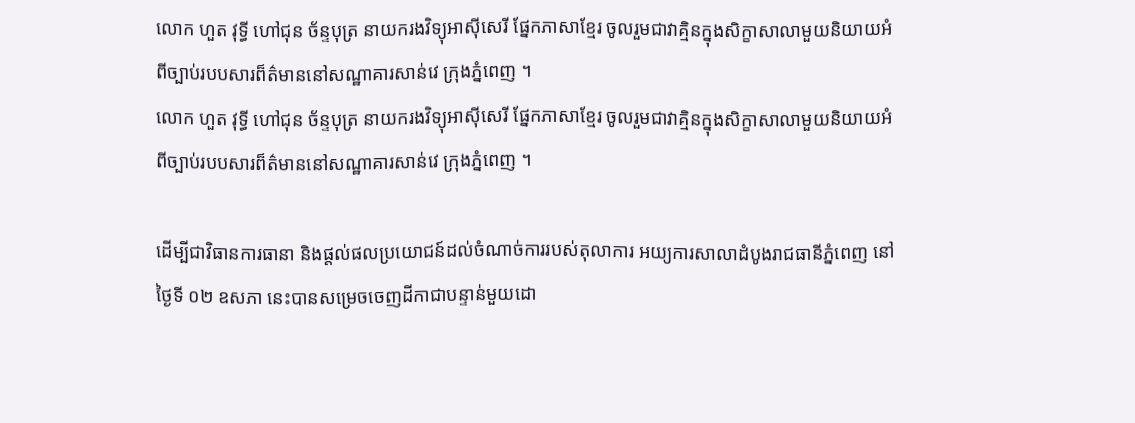លោក ហួត វុទ្ធី ហៅជុន ច័ន្ទបុត្រ នាយករងវិទ្យុអាស៊ីសេរី ផ្នែកភាសាខ្មែរ ចូលរួមជាវាគ្មិនក្នុងសិក្ខាសាលាមួយនិយាយអំពីច្បាប់របបសារព៏ត៌មាននៅសណ្ឋាគារសាន់វេ ក្រុងភ្នំពេញ ។
លោក ហួត វុទ្ធី ហៅជុន ច័ន្ទបុត្រ នាយករងវិទ្យុអាស៊ីសេរី ផ្នែកភាសាខ្មែរ ចូលរួមជាវាគ្មិនក្នុងសិក្ខាសាលាមួយនិយាយអំពីច្បាប់របបសារព៏ត៌មាននៅសណ្ឋាគារសាន់វេ ក្រុងភ្នំពេញ ។

ដើម្បីជាវិធានការធានា និងផ្តល់ផលប្រយោជន៍ដល់ចំណាច់ការរបស់តុលាការ អយ្យការសាលាដំបូងរាជធានីភ្នំពេញ នៅ ថ្ងៃទី ០២ ឧសភា នេះបានសម្រេចចេញដីកាជាបន្ទាន់មួយដោ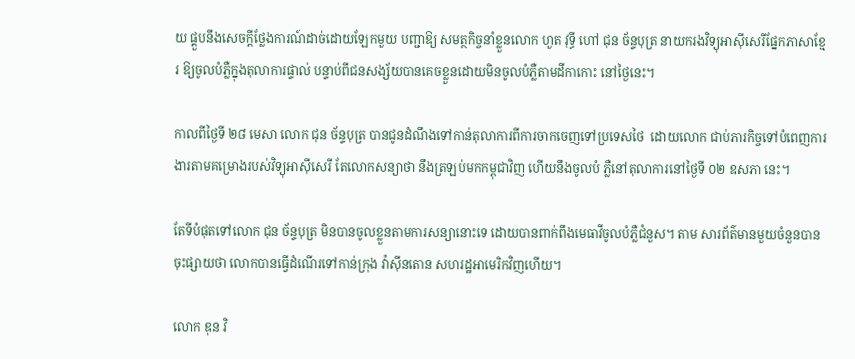យ ផ្គួបនឹងសេចក្តីថ្លែងការណ៍ដាច់ដោយឡែកមួយ បញ្ជាឱ្យ សមត្ថកិច្ចនាំខ្លួនលោក ហួត វុទ្ធី ហៅ ជុន ច័ន្ទបុត្រ នាយករងវិទ្យុអាស៊ីសេរីផ្នែកភាសាខ្មែរ ឱ្យចូលបំភ្លឺក្នុងតុលាការផ្ទាល់ បន្ទាប់ពីជនសង្ស័យបានគេចខ្លួនដោយមិនចូលបំភ្លឺតាមដីកាកោះ នៅថ្ងៃនេះ។

កាលពីថ្ងៃទី ២៨ មេសា លោក ជុន ច័ន្ទបុត្រ បានជូនដំណឹងទៅកាន់តុលាការពីការចាកចេញទៅប្រទេសថៃ  ដោយលោក ជាប់ភារកិច្ចទៅបំពេញការងារតាមគម្រោងរបស់វិទ្យុអាស៊ីសេរី តែលោកសន្យាថា នឹងត្រឡប់មកកម្ពុជាវិញ ហើយនឹងចូលបំ ភ្លឺនៅតុលាការនៅថ្ងៃទី ០២ ឧសភា នេះ។

តែទីបំផុតទៅលោក ជុន ច័ន្ទបុត្រ មិនបានចូលខ្លួនតាមការសន្យានោះទេ ដោយបានពាក់ពឹងមេធាវីចូលបំភ្លឺជំនួស។ តាម សារព័ត៌មានមួយចំនួនបានចុះផ្សាយថា លោកបានធ្វើដំណើរទៅកាន់ក្រុង វ៉ាស៊ីនតោន សហរដ្ឋអាមេរិកវិញហើយ។

លោក ឌុន វិ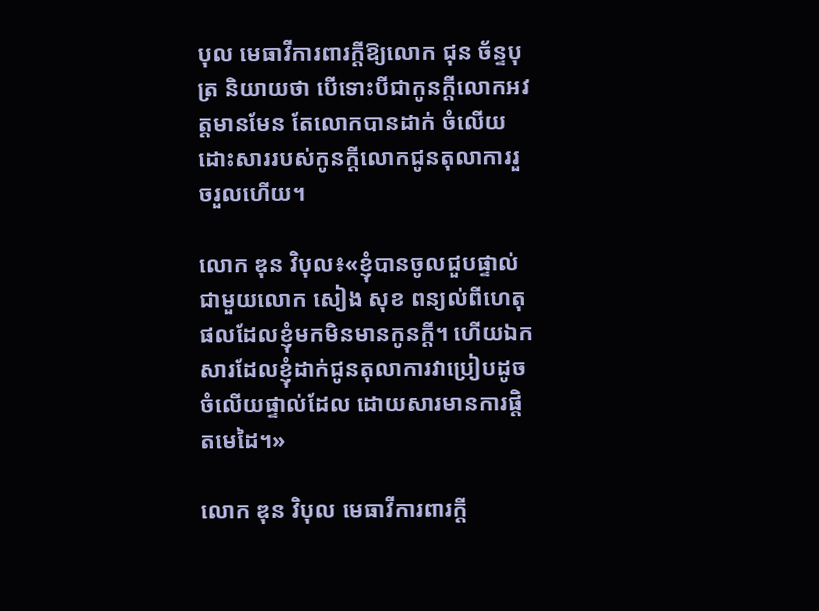បុល មេធាវីការពារក្តីឱ្យលោក ជុន ច័ន្ទបុត្រ និយាយថា បើទោះបីជាកូនក្តីលោកអវត្តមានមែន តែលោកបានដាក់ ចំលើយដោះសាររបស់កូនក្តីលោកជូនតុលាការរួចរួលហើយ។

លោក ឌុន វិបុល៖«ខ្ញុំបានចូលជួបផ្ទាល់ជាមួយលោក សៀង សុខ ពន្យល់ពីហេតុផលដែលខ្ញុំមកមិនមានកូនក្តី។ ហើយឯក សារដែលខ្ញុំដាក់ជូនតុលាការវាប្រៀបដូចចំលើយផ្ទាល់ដែល ដោយសារមានការផ្តិតមេដៃ។»

លោក ឌុន វិបុល មេធាវីការពារក្តី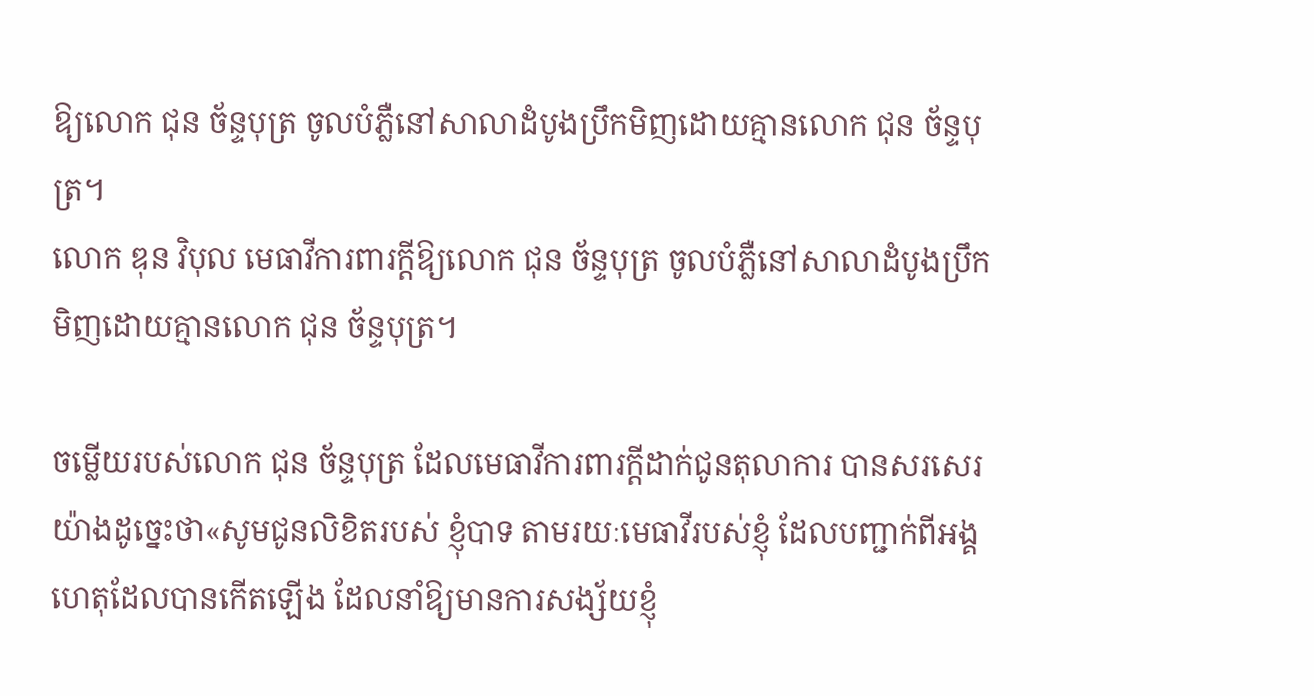ឱ្យលោក ជុន ច័ន្ទបុត្រ ចូលបំភ្លឺនៅសាលាដំបូងប្រឹកមិញដោយគ្មានលោក ជុន ច័ន្ទបុត្រ។
លោក ឌុន វិបុល មេធាវីការពារក្តីឱ្យលោក ជុន ច័ន្ទបុត្រ ចូលបំភ្លឺនៅសាលាដំបូងប្រឹកមិញដោយគ្មានលោក ជុន ច័ន្ទបុត្រ។

ចម្លើយរបស់លោក ជុន ច័ន្ទបុត្រ ដែលមេធាវីការពារក្តីដាក់ជូនតុលាការ បានសរសេរយ៉ាងដូច្នេះថា«សូមជូនលិខិតរបស់ ខ្ញុំបាទ តាមរយៈមេធាវីរបស់ខ្ញុំ ដែលបញ្ជាក់ពីអង្គហេតុដែលបានកើតឡើង ដែលនាំឱ្យមានការសង្ស័យខ្ញុំ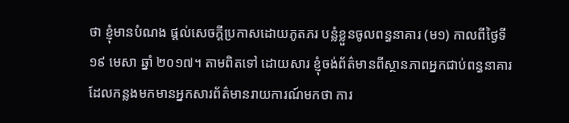ថា ខ្ញុំមានបំណង ផ្តល់សេចក្តីប្រកាសដោយភូតភរ បន្លំខ្លួនចូលពន្ធនាគារ (ម១) កាលពីថ្ងៃទី១៩ មេសា ឆ្នាំ ២០១៧។ តាមពិតទៅ ដោយសារ ខ្ញុំចង់ព័ត៌មានពីស្ថានភាពអ្នកជាប់ពន្ធនាគារ ដែលកន្លងមកមានអ្នកសារព័ត៌មានរាយការណ៍មកថា ការ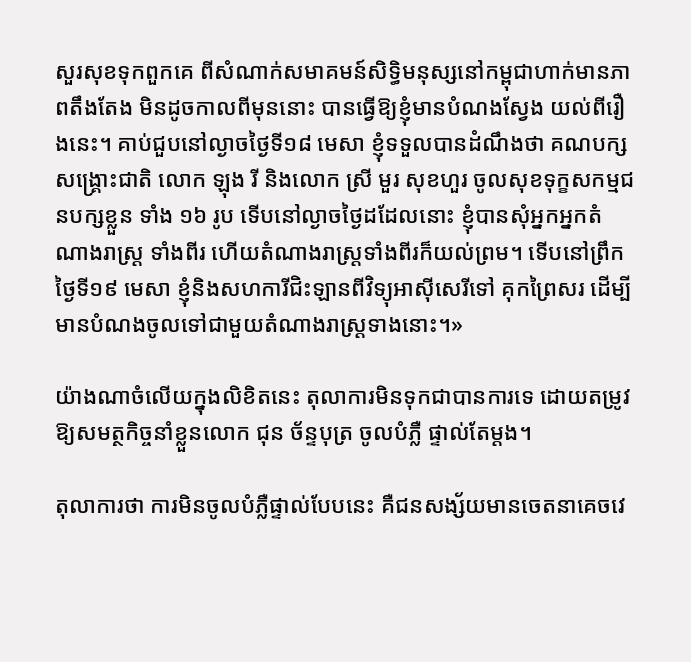សួរសុខទុកពួកគេ ពីសំណាក់សមាគមន៍សិទ្ធិមនុស្សនៅកម្ពុជាហាក់មានភាពតឹងតែង មិនដូចកាលពីមុននោះ បានធ្វើឱ្យខ្ញុំមានបំណងស្វែង យល់ពីរឿងនេះ។ គាប់ជួបនៅល្ងាចថ្ងៃទី១៨ មេសា ខ្ញុំទទួលបានដំណឹងថា គណបក្សសង្គ្រោះជាតិ លោក ឡុង រី និងលោក ស្រី មួរ សុខហួរ ចូលសុខទុក្ខសកម្មជនបក្សខ្លួន ទាំង ១៦ រូប ទើបនៅល្ងាចថ្ងៃដដែលនោះ ខ្ញុំបានសុំអ្នកអ្នកតំណាងរាស្រ្ត ទាំងពីរ ហើយតំណាងរាស្រ្តទាំងពីរក៏យល់ព្រម។ ទើបនៅព្រឹកថ្ងៃទី១៩ មេសា ខ្ញុំនិងសហការីជិះឡានពីវិទ្យុអាស៊ីសេរីទៅ គុកព្រៃសរ ដើម្បីមានបំណងចូលទៅជាមួយតំណាងរាស្រ្តទាងនោះ។»

យ៉ាងណាចំលើយក្នុងលិខិតនេះ តុលាការមិនទុកជាបានការទេ ដោយតម្រូវឱ្យសមត្ថកិច្ចនាំខ្លួនលោក ជុន ច័ន្ទបុត្រ ចូលបំភ្លឺ ផ្ទាល់តែម្តង។

តុលាការថា ការមិនចូលបំភ្លឺផ្ទាល់បែបនេះ គឺជនសង្ស័យមានចេតនាគេចវេ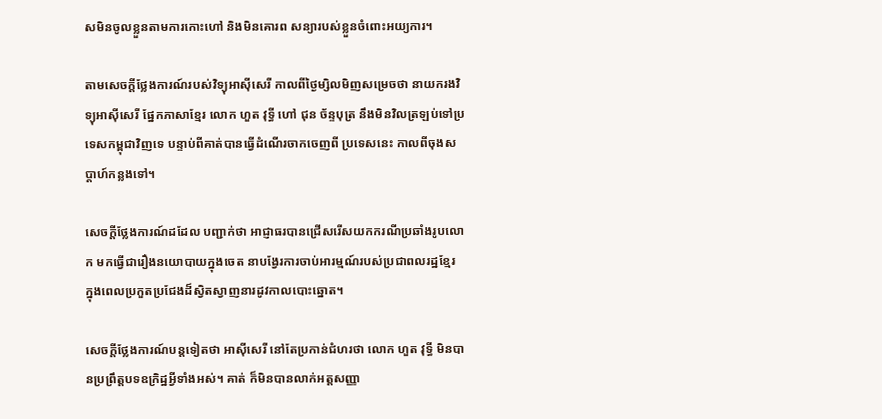សមិនចូលខ្លួនតាមការកោះហៅ និងមិនគោរព សន្យារបស់ខ្លួនចំពោះអយ្យការ។

តាមសេចក្តីថ្លែងការណ៍របស់វិទ្យុអាស៊ីសេរី កាលពីថ្ងៃម្សិលមិញសម្រេចថា នាយករងវិទ្យុអាស៊ីសេរី ផ្នែកភាសាខ្មែរ លោក ហួត វុទ្ធី ហៅ ជុន ច័ន្ទបុត្រ នឹងមិនវិលត្រឡប់ទៅប្រទេសកម្ពុជាវិញទេ បន្ទាប់ពីគាត់បានធ្វើដំណើរចាកចេញពី ប្រទេសនេះ កាលពីចុងសប្ដាហ៍កន្លងទៅ។

សេចក្តីថ្លែងការណ៍ដដែល បញ្ជាក់ថា អាជ្ញាធរបានជ្រើសរើសយកករណីប្រឆាំងរូបលោក មកធ្វើជារឿងនយោបាយក្នុងចេត នាបង្វែរការចាប់អារម្មណ៍របស់ប្រជាពលរដ្ឋខ្មែរ ក្នុងពេលប្រកួតប្រជែងដ៏ស្វិតស្វាញនារដូវកាលបោះឆ្នោត។

សេចក្តីថ្លែងការណ៍បន្តទៀតថា អាស៊ីសេរី នៅតែប្រកាន់ជំហរថា លោក ហួត វុទ្ធី មិនបានប្រព្រឹត្តបទឧក្រិដ្ឋអ្វីទាំងអស់។ គាត់ ក៏មិនបានលាក់អត្តសញ្ញា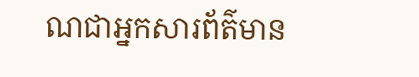ណជាអ្នកសារព័ត៌មាន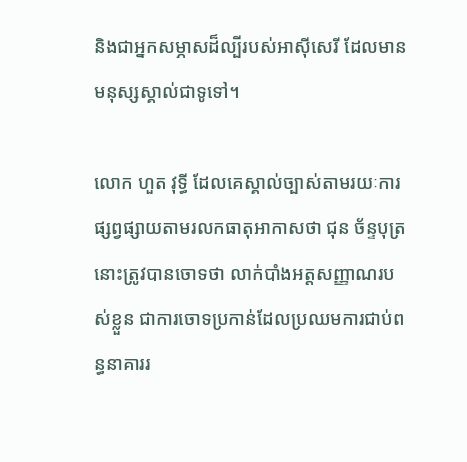និងជាអ្នកសម្ភាសដ៏ល្បីរបស់អាស៊ីសេរី ដែលមានមនុស្សស្គាល់ជាទូទៅ។

លោក ហួត វុទ្ធី ដែលគេស្គាល់ច្បាស់តាមរយៈការផ្សព្វផ្សាយតាមរលកធាតុអាកាសថា ជុន ច័ន្ទបុត្រ នោះត្រូវបានចោទថា លាក់បាំងអត្តសញ្ញាណរបស់ខ្លួន ជាការចោទប្រកាន់ដែលប្រឈមការជាប់ពន្ធនាគាររ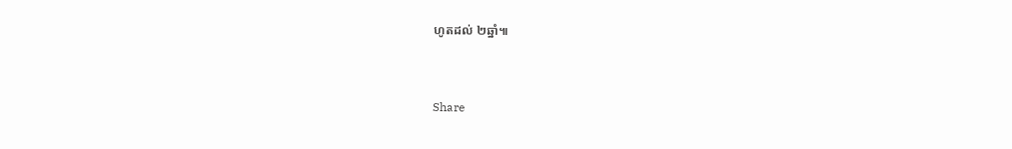ហូតដល់ ២ឆ្នាំ៕



Share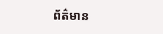ព័ត៌មាន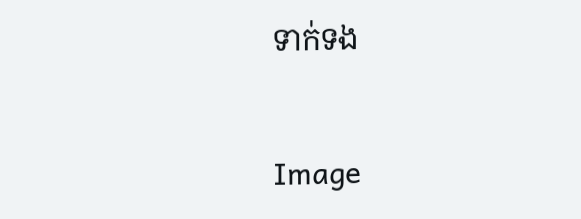ទាក់ទង

Image